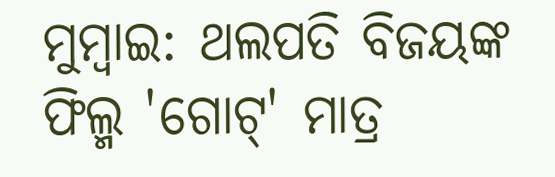ମୁମ୍ବାଇ: ଥଲପତି ବିଜୟଙ୍କ ଫିଲ୍ମ 'ଗୋଟ୍' ମାତ୍ର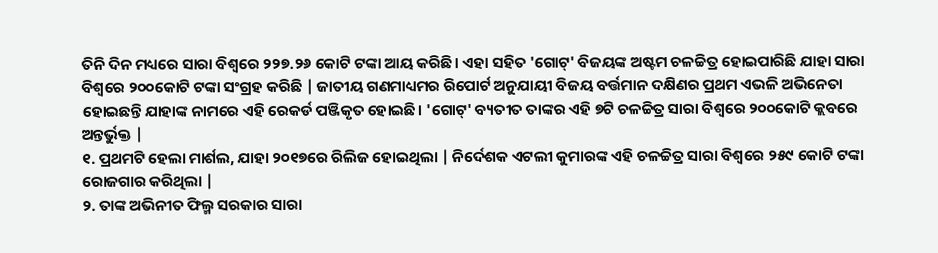ତିନି ଦିନ ମଧ୍ୟରେ ସାରା ବିଶ୍ୱରେ ୨୨୭.୨୬ କୋଟି ଟଙ୍କା ଆୟ କରିଛି। ଏହା ସହିତ 'ଗୋଟ୍' ବିଜୟଙ୍କ ଅଷ୍ଟମ ଚଳଚ୍ଚିତ୍ର ହୋଇପାରିଛି ଯାହା ସାରା ବିଶ୍ୱରେ ୨୦୦କୋଟି ଟଙ୍କା ସଂଗ୍ରହ କରିଛି | ଜାତୀୟ ଗଣମାଧ୍ୟମର ରିପୋର୍ଟ ଅନୁଯାୟୀ ବିଜୟ ବର୍ତ୍ତମାନ ଦକ୍ଷିଣର ପ୍ରଥମ ଏଭଳି ଅଭିନେତା ହୋଇଛନ୍ତି ଯାହାଙ୍କ ନାମରେ ଏହି ରେକର୍ଡ ପଞ୍ଜିକୃତ ହୋଇଛି। 'ଗୋଟ୍' ବ୍ୟତୀତ ତାଙ୍କର ଏହି ୭ଟି ଚଳଚ୍ଚିତ୍ର ସାରା ବିଶ୍ୱରେ ୨୦୦କୋଟି କ୍ଲବରେ ଅନ୍ତର୍ଭୁକ୍ତ |
୧. ପ୍ରଥମଟି ହେଲା ମାର୍ଶଲ, ଯାହା ୨୦୧୭ରେ ରିଲିଜ ହୋଇଥିଲା | ନିର୍ଦେଶକ ଏଟଲୀ କୁମାରଙ୍କ ଏହି ଚଳଚ୍ଚିତ୍ର ସାରା ବିଶ୍ୱରେ ୨୫୯ କୋଟି ଟଙ୍କା ରୋଜଗାର କରିଥିଲା |
୨. ତାଙ୍କ ଅଭିନୀତ ଫିଲ୍ମ ସରକାର ସାରା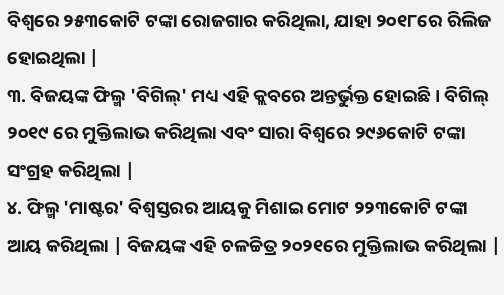ବିଶ୍ୱରେ ୨୫୩କୋଟି ଟଙ୍କା ରୋଜଗାର କରିଥିଲା, ଯାହା ୨୦୧୮ରେ ରିଲିଜ ହୋଇଥିଲା |
୩. ବିଜୟଙ୍କ ଫିଲ୍ମ 'ବିଗିଲ୍' ମଧ୍ୟ ଏହି କ୍ଲବରେ ଅନ୍ତର୍ଭୁକ୍ତ ହୋଇଛି। ବିଗିଲ୍ ୨୦୧୯ ରେ ମୁକ୍ତିଲାଭ କରିଥିଲା ଏବଂ ସାରା ବିଶ୍ୱରେ ୨୯୬କୋଟି ଟଙ୍କା ସଂଗ୍ରହ କରିଥିଲା |
୪. ଫିଲ୍ମ 'ମାଷ୍ଟର' ବିଶ୍ୱସ୍ତରର ଆୟକୁ ମିଶାଇ ମୋଟ ୨୨୩କୋଟି ଟଙ୍କା ଆୟ କରିଥିଲା | ବିଜୟଙ୍କ ଏହି ଚଳଚ୍ଚିତ୍ର ୨୦୨୧ରେ ମୁକ୍ତିଲାଭ କରିଥିଲା |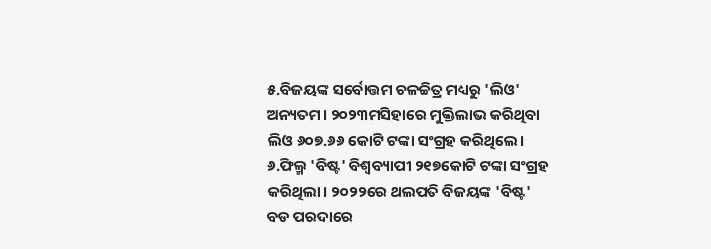୫.ବିଜୟଙ୍କ ସର୍ବୋତ୍ତମ ଚଳଚ୍ଚିତ୍ର ମଧ୍ୟରୁ 'ଲିଓ' ଅନ୍ୟତମ। ୨୦୨୩ମସିହାରେ ମୁକ୍ତିଲାଭ କରିଥିବା ଲିଓ ୬୦୭.୬୬ କୋଟି ଟଙ୍କା ସଂଗ୍ରହ କରିଥିଲେ।
୬.ଫିଲ୍ମ 'ବିଷ୍ଟ' ବିଶ୍ୱବ୍ୟାପୀ ୨୧୭କୋଟି ଟଙ୍କା ସଂଗ୍ରହ କରିଥିଲା। ୨୦୨୨ରେ ଥଲପତି ବିଜୟଙ୍କ 'ବିଷ୍ଟ' ବଡ ପରଦାରେ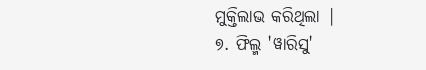ମୁକ୍ତିଲାଭ କରିଥିଲା |
୭. ଫିଲ୍ମ 'ୱାରିସୁ'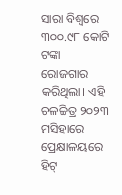ସାରା ବିଶ୍ୱରେ ୩୦୦.୯୮ କୋଟି ଟଙ୍କା ରୋଜଗାର କରିଥିଲା। ଏହି ଚଳଚ୍ଚିତ୍ର ୨୦୨୩ ମସିହାରେ ପ୍ରେକ୍ଷାଳୟରେ ହିଟ୍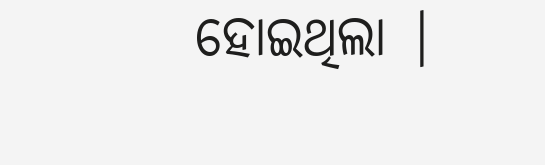ହୋଇଥିଲା |